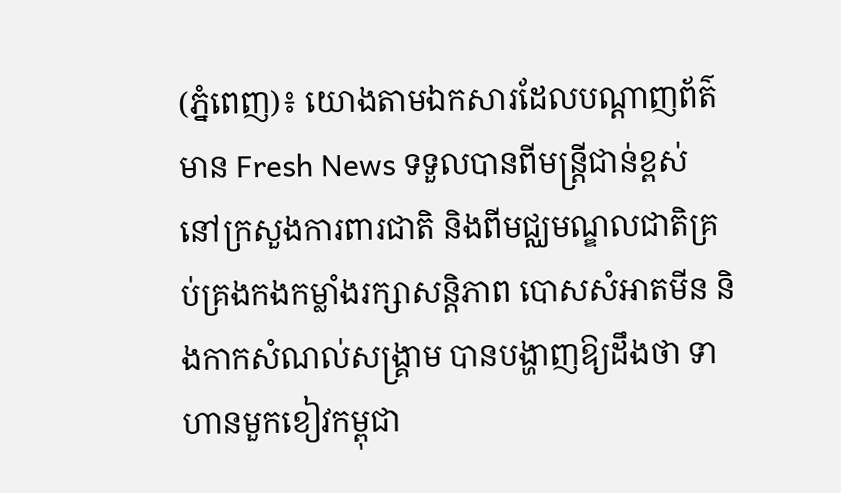(ភ្នំពេញ)៖ យោងតាមឯកសារដែលបណ្តាញព័ត៌មាន Fresh News ទទួលបានពីមន្រ្តីជាន់ខ្ពស់ នៅក្រសួងការពារជាតិ និងពីមជ្ឈមណ្ឌលជាតិគ្រប់គ្រងកងកម្លាំងរក្សាសន្តិភាព បោសសំអាតមីន និងកាកសំណល់សង្រ្គាម បានបង្ហាញឱ្យដឹងថា ទាហានមួកខៀវកម្ពុជា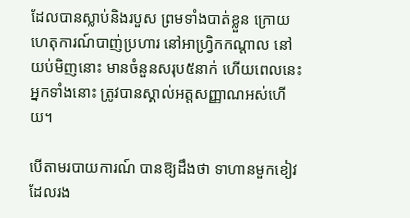ដែលបានស្លាប់និងរបួស ព្រមទាំងបាត់ខ្លួន ក្រោយហេតុការណ៍បាញ់ប្រហារ នៅអាហ្វ្រិកកណ្តាល នៅយប់មិញនោះ មានចំនួនសរុប៥នាក់ ហើយពេលនេះអ្នកទាំងនោះ ត្រូវបានស្គាល់អត្តសញ្ញាណអស់ហើយ។

បើតាមរបាយការណ៍ បានឱ្យដឹងថា ទាហានមួកខៀវដែលរង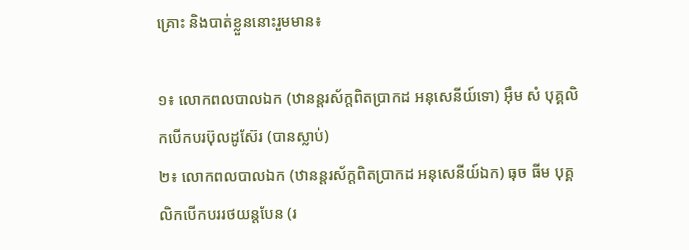គ្រោះ និងបាត់ខ្លួននោះរួមមាន៖

១៖ លោកពលបាលឯក (ឋានន្តរស័ក្តពិតប្រាកដ អនុសេនីយ៍ទោ) អ៊ឹម សំ បុគ្គលិកបើកបរប៊ុលដូស៊ែរ (បានស្លាប់)
២៖ លោកពលបាលឯក (ឋានន្តរស័ក្តពិតប្រាកដ អនុសេនីយ៍ឯក) ធុច ធីម បុគ្គលិកបើកបររថយន្តបែន (រ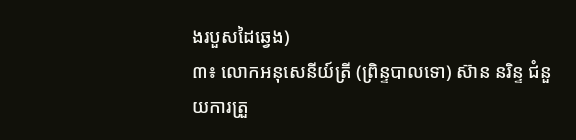ងរបួសដៃឆ្វេង)
៣៖ លោកអនុសេនីយ៍ត្រី (ព្រិន្ទបាលទោ) ស៊ាន នរិន្ទ ជំនួយការត្រួ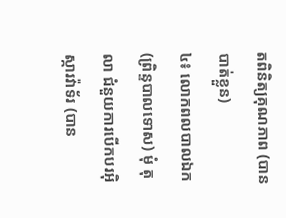តពិនិត្យគុណភាព (បានបាត់ខ្លួន)
៤៖ លោកពលបាលឯក (ព្រិន្ទបាលទោស) មុំ តុលា ជំនួយការបើកបរអ៊ិស្ការវ៉ាទ័រ (បាន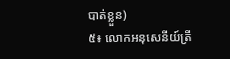បាត់ខ្លួន)
៥៖ លោកអនុសេនីយ៍ត្រី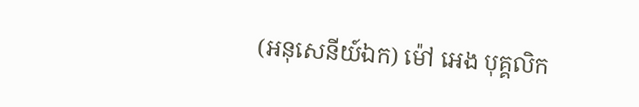(អនុសេនីយ៍ឯក) ម៉ៅ អេង បុគ្គលិក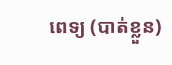ពេទ្យ (បាត់ខ្លួន)